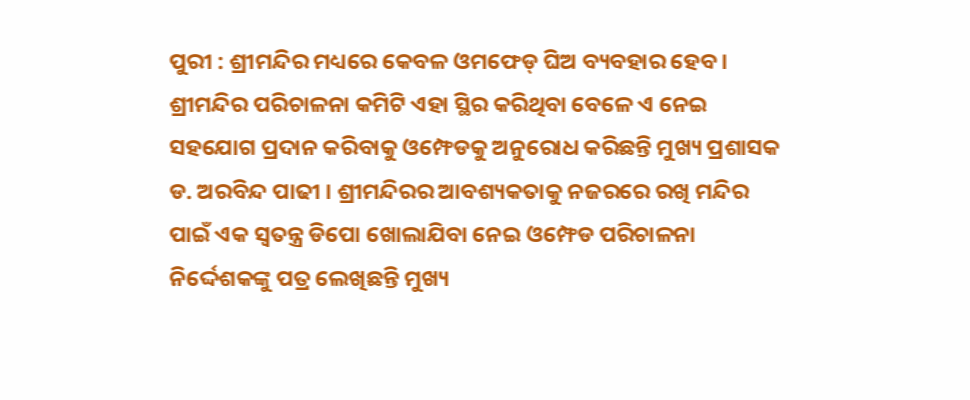ପୁରୀ : ଶ୍ରୀମନ୍ଦିର ମଧ୍ୟରେ କେବଳ ଓମଫେଡ୍ ଘିଅ ବ୍ୟବହାର ହେବ । ଶ୍ରୀମନ୍ଦିର ପରିଚାଳନା କମିଟି ଏହା ସ୍ଥିର କରିଥିବା ବେଳେ ଏ ନେଇ ସହଯୋଗ ପ୍ରଦାନ କରିବାକୁ ଓମ୍ଫେଡକୁ ଅନୁରୋଧ କରିଛନ୍ତି ମୁଖ୍ୟ ପ୍ରଶାସକ ଡ. ଅରବିନ୍ଦ ପାଢୀ । ଶ୍ରୀମନ୍ଦିରର ଆବଶ୍ୟକତାକୁ ନଜରରେ ରଖି ମନ୍ଦିର ପାଇଁ ଏକ ସ୍ୱତନ୍ତ୍ର ଡିପୋ ଖୋଲାଯିବା ନେଇ ଓମ୍ଫେଡ ପରିଚାଳନା ନିର୍ଦ୍ଦେଶକଙ୍କୁ ପତ୍ର ଲେଖିଛନ୍ତି ମୁଖ୍ୟ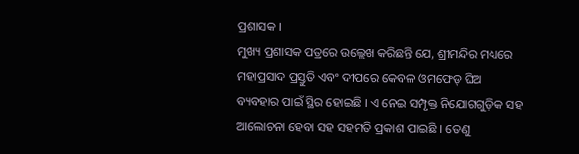ପ୍ରଶାସକ ।
ମୁଖ୍ୟ ପ୍ରଶାସକ ପତ୍ରରେ ଉଲ୍ଲେଖ କରିଛନ୍ତି ଯେ, ଶ୍ରୀମନ୍ଦିର ମଧ୍ୟରେ ମହାପ୍ରସାଦ ପ୍ରସ୍ତୁତି ଏବଂ ଦୀପରେ କେବଳ ଓମଫେଡ୍ ଘିଅ ବ୍ୟବହାର ପାଇଁ ସ୍ଥିର ହୋଇଛି । ଏ ନେଇ ସମ୍ପୃକ୍ତ ନିଯୋଗଗୁଡ଼ିକ ସହ ଆଲୋଚନା ହେବା ସହ ସହମତି ପ୍ରକାଶ ପାଇଛି । ତେଣୁ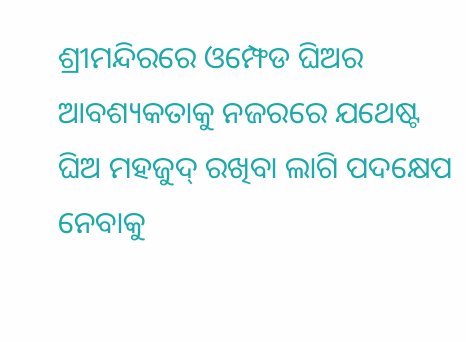ଶ୍ରୀମନ୍ଦିରରେ ଓମ୍ଫେଡ ଘିଅର ଆବଶ୍ୟକତାକୁ ନଜରରେ ଯଥେଷ୍ଟ ଘିଅ ମହଜୁଦ୍ ରଖିବା ଲାଗି ପଦକ୍ଷେପ ନେବାକୁ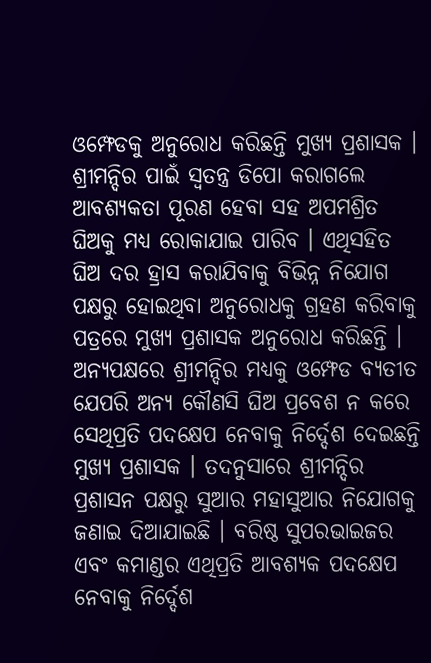ଓମ୍ଫେଡକୁ ଅନୁରୋଧ କରିଛନ୍ତି ମୁଖ୍ୟ ପ୍ରଶାସକ । ଶ୍ରୀମନ୍ଦିର ପାଇଁ ସ୍ୱତନ୍ତ୍ର ଡିପୋ କରାଗଲେ ଆବଶ୍ୟକତା ପୂରଣ ହେବା ସହ ଅପମଶ୍ରିତ ଘିଅକୁ ମଧ୍ୟ ରୋକାଯାଇ ପାରିବ । ଏଥିସହିତ ଘିଅ ଦର ହ୍ରାସ କରାଯିବାକୁ ବିଭିନ୍ନ ନିଯୋଗ ପକ୍ଷରୁ ହୋଇଥିବା ଅନୁରୋଧକୁ ଗ୍ରହଣ କରିବାକୁ ପତ୍ରରେ ମୁଖ୍ୟ ପ୍ରଶାସକ ଅନୁରୋଧ କରିଛନ୍ତି । ଅନ୍ୟପକ୍ଷରେ ଶ୍ରୀମନ୍ଦିର ମଧ୍ୟକୁ ଓମ୍ଫେଡ ବ୍ୟତୀତ ଯେପରି ଅନ୍ୟ କୌଣସି ଘିଅ ପ୍ରବେଶ ନ କରେ ସେଥିପ୍ରତି ପଦକ୍ଷେପ ନେବାକୁ ନିର୍ଦ୍ଦେଶ ଦେଇଛନ୍ତି ମୁଖ୍ୟ ପ୍ରଶାସକ । ତଦନୁସାରେ ଶ୍ରୀମନ୍ଦିର ପ୍ରଶାସନ ପକ୍ଷରୁ ସୁଆର ମହାସୁଆର ନିଯୋଗକୁ ଜଣାଇ ଦିଆଯାଇଛି । ବରିଷ୍ଠ ସୁପରଭାଇଜର ଏବଂ କମାଣ୍ଡର ଏଥିପ୍ରତି ଆବଶ୍ୟକ ପଦକ୍ଷେପ ନେବାକୁ ନିର୍ଦ୍ଦେଶ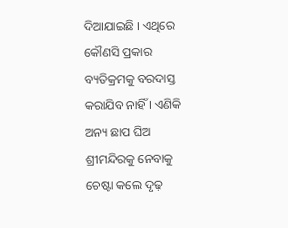ଦିଆଯାଇଛି । ଏଥିରେ କୌଣସି ପ୍ରକାର ବ୍ୟତିକ୍ରମକୁ ବରଦାସ୍ତ କରାଯିବ ନାହିଁ । ଏଣିକି ଅନ୍ୟ ଛାପ ଘିଅ ଶ୍ରୀମନ୍ଦିରକୁ ନେବାକୁ ଚେଷ୍ଟା କଲେ ଦୃଢ଼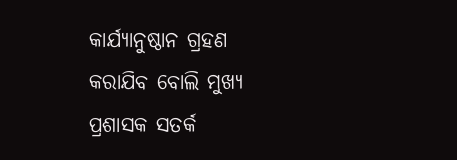କାର୍ଯ୍ୟାନୁଷ୍ଠାନ ଗ୍ରହଣ କରାଯିବ ବୋଲି ମୁଖ୍ୟ ପ୍ରଶାସକ ସତର୍କ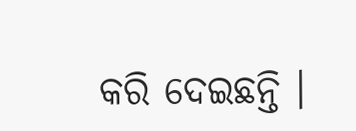କରି ଦେଇଛନ୍ତି ।